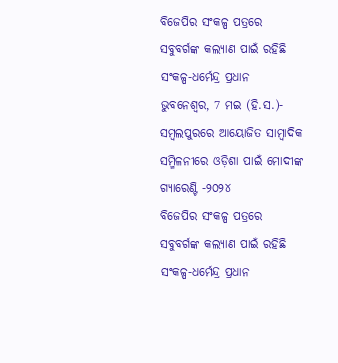ବିଜେପିର ସଂକଳ୍ପ ପତ୍ରରେ ସବୁବର୍ଗଙ୍କ କଲ୍ୟାଣ ପାଇଁ ରହିଛି ସଂକଳ୍ପ-ଧର୍ମେନ୍ଦ୍ର ପ୍ରଧାନ
ଭୁବନେଶ୍ୱର, 7 ମଇ (ହି.ସ.)- ସମ୍ବଲପୁରରେ ଆୟୋଜିତ ସାମ୍ବାଦିକ ସମ୍ମିଳନୀରେ ଓଡ଼ିଶା ପାଇଁ ମୋଦୀଙ୍କ ଗ୍ୟାରେଣ୍ଟି -୨୦୨୪
ବିଜେପିର ସଂକଳ୍ପ ପତ୍ରରେ ସବୁବର୍ଗଙ୍କ କଲ୍ୟାଣ ପାଇଁ ରହିଛି ସଂକଳ୍ପ-ଧର୍ମେନ୍ଦ୍ର ପ୍ରଧାନ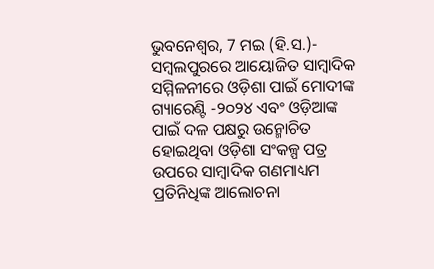ଭୁବନେଶ୍ୱର, 7 ମଇ (ହି.ସ.)- ସମ୍ବଲପୁରରେ ଆୟୋଜିତ ସାମ୍ବାଦିକ ସମ୍ମିଳନୀରେ ଓଡ଼ିଶା ପାଇଁ ମୋଦୀଙ୍କ ଗ୍ୟାରେଣ୍ଟି -୨୦୨୪ ଏବଂ ଓଡ଼ିଆଙ୍କ ପାଇଁ ଦଳ ପକ୍ଷରୁ ଉନ୍ମୋଚିତ ହୋଇଥିବା ଓଡ଼ିଶା ସଂକଳ୍ପ ପତ୍ର ଉପରେ ସାମ୍ବାଦିକ ଗଣମାଧ୍ୟମ ପ୍ରତିନିଧିଙ୍କ ଆଲୋଚନା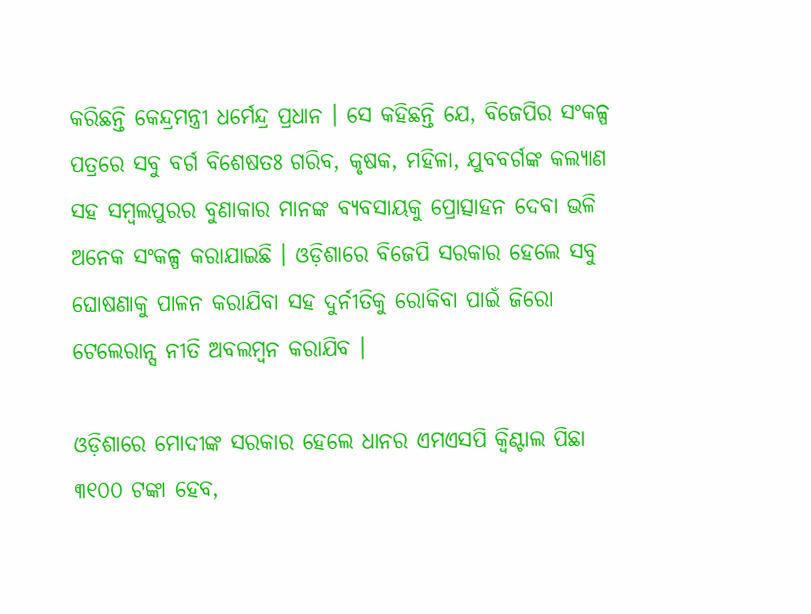କରିଛନ୍ତି କେନ୍ଦ୍ରମନ୍ତ୍ରୀ ଧର୍ମେନ୍ଦ୍ର ପ୍ରଧାନ । ସେ କହିଛନ୍ତି ଯେ, ବିଜେପିର ସଂକଳ୍ପ ପତ୍ରରେ ସବୁ ବର୍ଗ ବିଶେଷତଃ ଗରିବ, କୃଷକ, ମହିଳା, ଯୁବବର୍ଗଙ୍କ କଲ୍ୟାଣ ସହ ସମ୍ବଲପୁରର ବୁଣାକାର ମାନଙ୍କ ବ୍ୟବସାୟକୁ ପ୍ରୋତ୍ସାହନ ଦେବା ଭଳି ଅନେକ ସଂକଳ୍ପ କରାଯାଇଛି । ଓଡ଼ିଶାରେ ବିଜେପି ସରକାର ହେଲେ ସବୁ ଘୋଷଣାକୁ ପାଳନ କରାଯିବା ସହ ଦୁର୍ନୀତିକୁ ରୋକିବା ପାଇଁ ଜିରୋ ଟେଲେରାନ୍ସ ନୀତି ଅବଲମ୍ବନ କରାଯିବ ।

ଓଡ଼ିଶାରେ ମୋଦୀଙ୍କ ସରକାର ହେଲେ ଧାନର ଏମଏସପି କ୍ୱିଣ୍ଟାଲ ପିଛା ୩୧୦୦ ଟଙ୍କା ହେବ,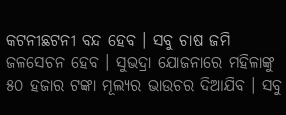କଟନୀଛଟନୀ ବନ୍ଦ ହେବ । ସବୁ ଚାଷ ଜମି ଜଳସେଚନ ହେବ । ସୁଭଦ୍ରା ଯୋଜନାରେ ମହିଳାଙ୍କୁ ୫୦ ହଜାର ଟଙ୍କା ମୂଲ୍ୟର ଭାଉଚର ଦିଆଯିବ । ସବୁ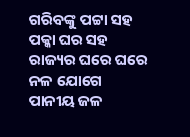ଗରିବଙ୍କୁ ପଟ୍ଟା ସହ ପକ୍କା ଘର ସହ ରାଜ୍ୟର ଘରେ ଘରେ ନଳ ଯୋଗେ ପାନୀୟ ଜଳ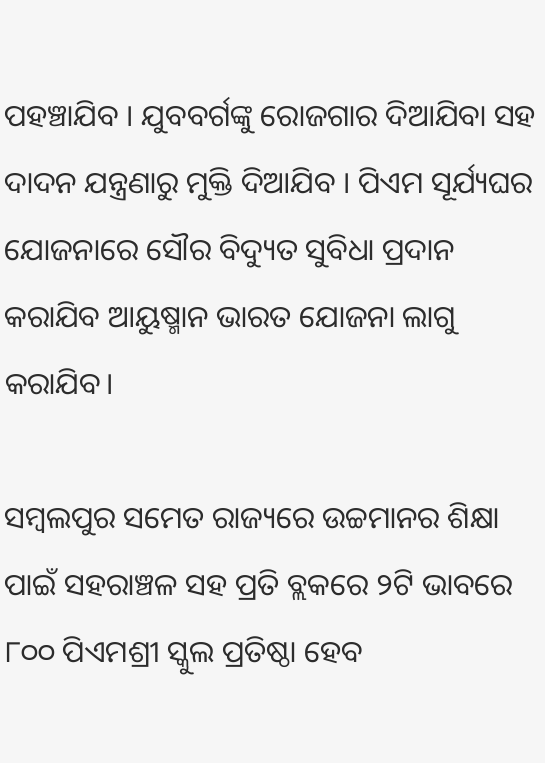ପହଞ୍ଚାଯିବ । ଯୁବବର୍ଗଙ୍କୁ ରୋଜଗାର ଦିଆଯିବା ସହ ଦାଦନ ଯନ୍ତ୍ରଣାରୁ ମୁକ୍ତି ଦିଆଯିବ । ପିଏମ ସୂର୍ଯ୍ୟଘର ଯୋଜନାରେ ସୌର ବିଦ୍ୟୁତ ସୁବିଧା ପ୍ରଦାନ କରାଯିବ ଆୟୁଷ୍ମାନ ଭାରତ ଯୋଜନା ଲାଗୁ କରାଯିବ।

ସମ୍ବଲପୁର ସମେତ ରାଜ୍ୟରେ ଉଚ୍ଚମାନର ଶିକ୍ଷା ପାଇଁ ସହରାଞ୍ଚଳ ସହ ପ୍ରତି ବ୍ଲକରେ ୨ଟି ଭାବରେ ୮୦୦ ପିଏମଶ୍ରୀ ସ୍କୁଲ ପ୍ରତିଷ୍ଠା ହେବ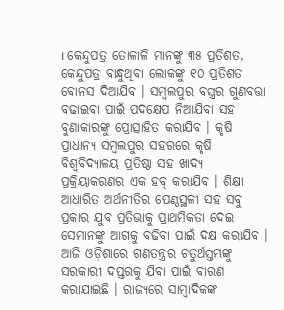। କେନ୍ଦୁପତ୍ର ତୋଳାଳି ମାନଙ୍କୁ ୩୫ ପ୍ରତିଶତ, କେନ୍ଦୁପତ୍ର ବାନ୍ଧୁଥିବା ଲୋକଙ୍କୁ ୧୦ ପ୍ରତିଶତ ବୋନସ ଦିଆଯିବ । ସମ୍ବଲପୁର ବସ୍ତ୍ରର ଗୁଣବତ୍ତା ବଢାଇବା ପାଇଁ ପଦକ୍ଷେପ ନିଆଯିବା ସହ ବୁଣାକାରଙ୍କୁ ପ୍ରୋତ୍ସାହିତ କରାଯିବ । କୃଷି ପ୍ରାଧାନ୍ୟ ସମ୍ବଲପୁର ସହରରେ କୃଷି ବିଶ୍ୱବିଦ୍ୟାଳୟ ପ୍ରତିଷ୍ଠା ସହ ଖାଦ୍ୟ ପ୍ରକ୍ରିୟାକରଣର ଏକ ହବ୍ କରାଯିବ । ଶିକ୍ଷା ଆଧାରିତ ଅର୍ଥନୀତିର ପେଣ୍ଠସ୍ଥଳୀ ସହ ସବୁ ପ୍ରକାର ଯୁବ ପ୍ରତିଭାକୁ ପ୍ରାଥମିକତା ଦେଇ ସେମାନଙ୍କୁ ଆଗକୁ ବଢିବା ପାଇଁ ଦକ୍ଷ କରାଯିବ । ଆଜି ଓଡ଼ିଶାରେ ଗଣତନ୍ତ୍ରର ଚତୁର୍ଥସ୍ତମ୍ଭଙ୍କୁ ସରକାରୀ ଦପ୍ତରକୁ ଯିବା ପାଇଁ ବାରଣ କରାଯାଇଛି । ରାଜ୍ୟରେ ସାମ୍ବାଦିକଙ୍କ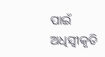ପାଇଁ ଅଧିସ୍ୱୀକୃତି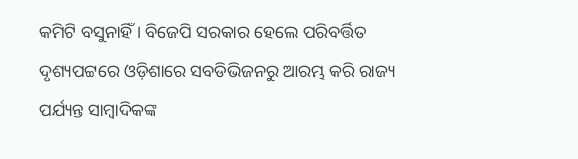କମିଟି ବସୁନାହିଁ । ବିଜେପି ସରକାର ହେଲେ ପରିବର୍ତ୍ତିତ ଦୃଶ୍ୟପଟ୍ଟରେ ଓଡ଼ିଶାରେ ସବଡିଭିଜନରୁ ଆରମ୍ଭ କରି ରାଜ୍ୟ ପର୍ଯ୍ୟନ୍ତ ସାମ୍ବାଦିକଙ୍କ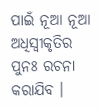ପାଇଁ ନୂଆ ନୂଆ ଅଧିସ୍ୱୀକୃତିର ପୁନଃ ରଚନା କରାଯିବ ।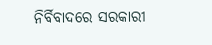ନିର୍ବିବାଦରେ ସରକାରୀ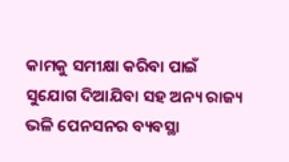କାମକୁ ସମୀକ୍ଷା କରିବା ପାଇଁ ସୁଯୋଗ ଦିଆଯିବା ସହ ଅନ୍ୟ ରାଜ୍ୟ ଭଳି ପେନସନର ବ୍ୟବସ୍ଥା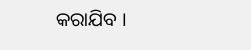କରାଯିବ ।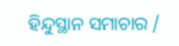ହିନ୍ଦୁସ୍ଥାନ ସମାଚାର /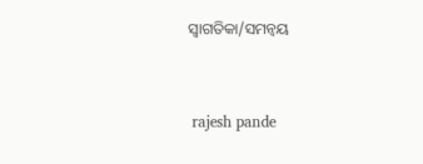ସ୍ୱାଗତିକା/ସମନ୍ୱୟ


 rajesh pande